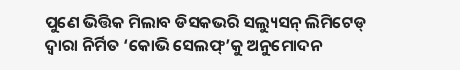ପୁଣେ ଭିତ୍ତିକ ମିଲାବ ଡିସକଭରି ସଲ୍ୟୁସନ୍ ଲିମିଟେଡ୍ ଦ୍ୱାରା ନିର୍ମିତ ‘କୋଭି ସେଲଫ୍’କୁ ଅନୁମୋଦନ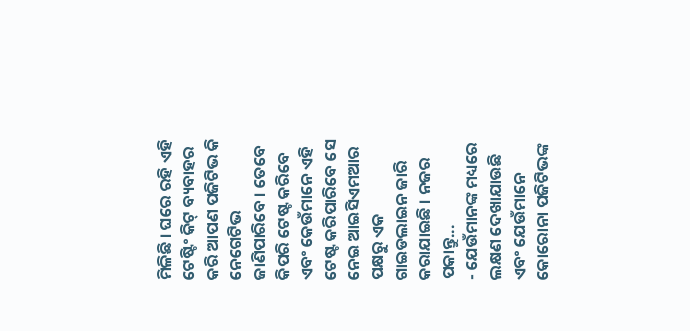ମିଳିଛି । ଘରେ ରହି ଏହି ଟେଷ୍ଟିଂ କିଟ୍ ବ୍ୟବାହର କରି ଆପଣ ପଜିଟିଭ କି ନେଗେଟିଭ ଜାଣିପାରିବେ । ତେବେ କିପରି ଟେଷ୍ଟ କରିବେ ଏବଂ କେଉଁମାନେ ଏହି ଟେଷ୍ଟ କରିପାରିବେ ସେ ନେଇ ଆଇସିଏମଆର ପକ୍ଷରୁ ଏକ ଗାଇଡଲାଇନ ଜାରି କରାଯାଇଛି । ନଜର ପକାନ୍ତୁ...
- ଯେଉଁମାନଙ୍କ ମଧ୍ୟରେ ଲକ୍ଷଣ ଦେଖାଯାଉଛି ଏବଂ ଯେଉଁମାନେ କୋରୋନା ପଜିଟିଭଙ୍କ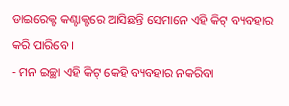ଡାଇରେକ୍ଟ କଣ୍ଟାକ୍ଟରେ ଆସିଛନ୍ତି ସେମାନେ ଏହି କିଟ୍ ବ୍ୟବହାର କରି ପାରିବେ ।
- ମନ ଇଚ୍ଛା ଏହି କିଟ୍ କେହି ବ୍ୟବହାର ନକରିବା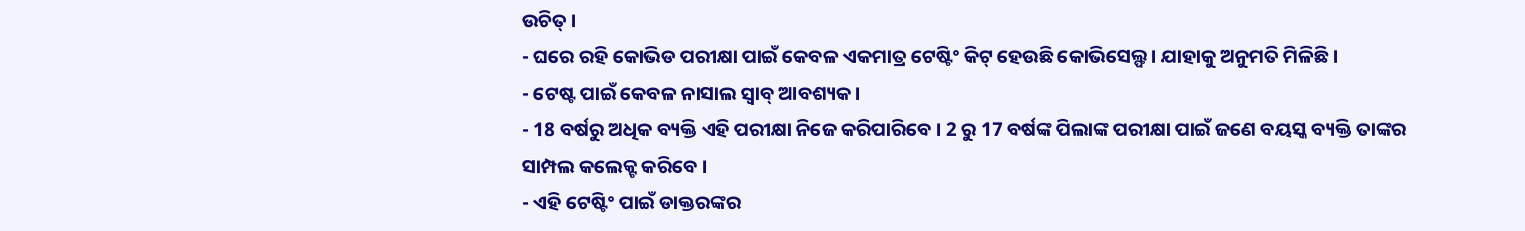ଉଚିତ୍ ।
- ଘରେ ରହି କୋଭିଡ ପରୀକ୍ଷା ପାଇଁ କେବଳ ଏକମାତ୍ର ଟେଷ୍ଟିଂ କିଟ୍ ହେଉଛି କୋଭିସେଲ୍ଫ । ଯାହାକୁ ଅନୁମତି ମିଳିଛି ।
- ଟେଷ୍ଟ ପାଇଁ କେବଳ ନାସାଲ ସ୍ୱାବ୍ ଆବଶ୍ୟକ ।
- 18 ବର୍ଷରୁ ଅଧିକ ବ୍ୟକ୍ତି ଏହି ପରୀକ୍ଷା ନିଜେ କରିପାରିବେ । 2 ରୁ 17 ବର୍ଷଙ୍କ ପିଲାଙ୍କ ପରୀକ୍ଷା ପାଇଁ ଜଣେ ବୟସ୍କ ବ୍ୟକ୍ତି ତାଙ୍କର ସାମ୍ପଲ କଲେକ୍ଟ କରିବେ ।
- ଏହି ଟେଷ୍ଟିଂ ପାଇଁ ଡାକ୍ତରଙ୍କର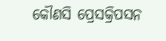କୌଣସି ପ୍ରେସକ୍ରିପସନ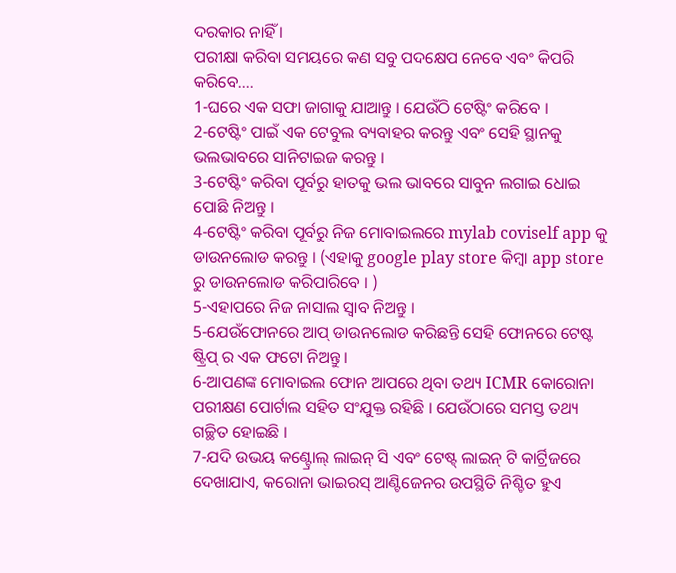ଦରକାର ନାହିଁ ।
ପରୀକ୍ଷା କରିବା ସମୟରେ କଣ ସବୁ ପଦକ୍ଷେପ ନେବେ ଏବଂ କିପରି କରିବେ....
1-ଘରେ ଏକ ସଫା ଜାଗାକୁ ଯାଆନ୍ତୁ । ଯେଉଁଠି ଟେଷ୍ଟିଂ କରିବେ ।
2-ଟେଷ୍ଟିଂ ପାଇଁ ଏକ ଟେବୁଲ ବ୍ୟବାହର କରନ୍ତୁ ଏବଂ ସେହି ସ୍ଥାନକୁ ଭଲଭାବରେ ସାନିଟାଇଜ କରନ୍ତୁ ।
3-ଟେଷ୍ଟିଂ କରିବା ପୂର୍ବରୁ ହାତକୁ ଭଲ ଭାବରେ ସାବୁନ ଲଗାଇ ଧୋଇ ପୋଛି ନିଅନ୍ତୁ ।
4-ଟେଷ୍ଟିଂ କରିବା ପୂର୍ବରୁ ନିଜ ମୋବାଇଲରେ mylab coviself app କୁ ଡାଉନଲୋଡ କରନ୍ତୁ । (ଏହାକୁ google play store କିମ୍ବା app store ରୁ ଡାଉନଲୋଡ କରିପାରିବେ । )
5-ଏହାପରେ ନିଜ ନାସାଲ ସ୍ୱାବ ନିଅନ୍ତୁ ।
5-ଯେଉଁଫୋନରେ ଆପ୍ ଡାଉନଲୋଡ କରିଛନ୍ତି ସେହି ଫୋନରେ ଟେଷ୍ଟ ଷ୍ଟ୍ରିପ୍ ର ଏକ ଫଟୋ ନିଅନ୍ତୁ ।
6-ଆପଣଙ୍କ ମୋବାଇଲ ଫୋନ ଆପରେ ଥିବା ତଥ୍ୟ ICMR କୋରୋନା ପରୀକ୍ଷଣ ପୋର୍ଟାଲ ସହିତ ସଂଯୁକ୍ତ ରହିଛି । ଯେଉଁଠାରେ ସମସ୍ତ ତଥ୍ୟ ଗଚ୍ଛିତ ହୋଇଛି ।
7-ଯଦି ଉଭୟ କଣ୍ଟ୍ରୋଲ୍ ଲାଇନ୍ ସି ଏବଂ ଟେଷ୍ଟ୍ ଲାଇନ୍ ଟି କାର୍ଟ୍ରିଜରେ ଦେଖାଯାଏ, କରୋନା ଭାଇରସ୍ ଆଣ୍ଟିଜେନର ଉପସ୍ଥିତି ନିଶ୍ଚିତ ହୁଏ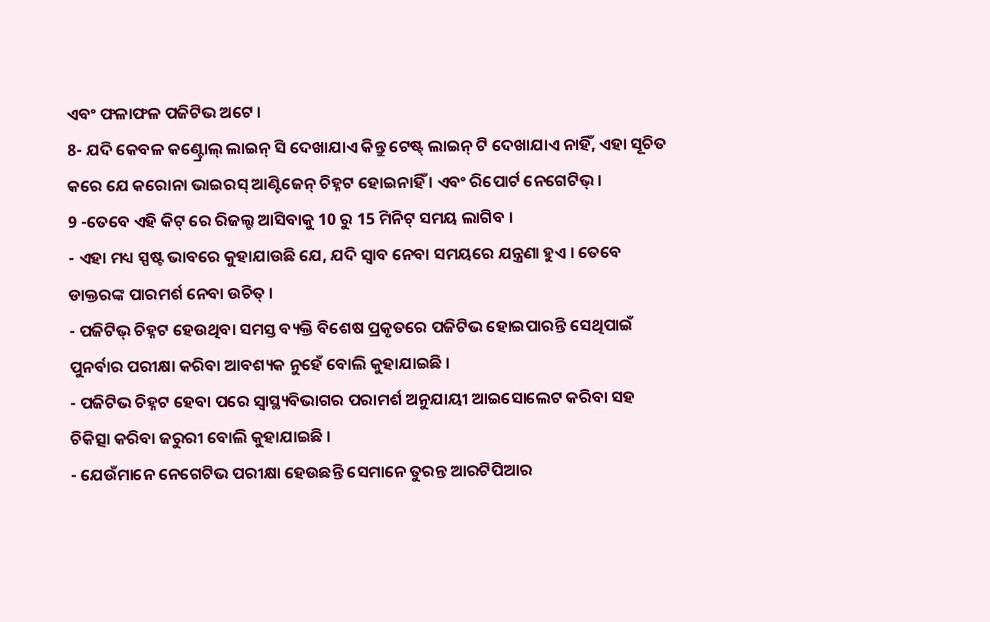ଏବଂ ଫଳାଫଳ ପଜିଟିଭ ଅଟେ ।
8- ଯଦି କେବଳ କଣ୍ଟ୍ରୋଲ୍ ଲାଇନ୍ ସି ଦେଖାଯାଏ କିନ୍ତୁ ଟେଷ୍ଟ୍ ଲାଇନ୍ ଟି ଦେଖାଯାଏ ନାହିଁ, ଏହା ସୂଚିତ କରେ ଯେ କରୋନା ଭାଇରସ୍ ଆଣ୍ଟିଜେନ୍ ଚିହ୍ନଟ ହୋଇନାହିଁ । ଏବଂ ରିପୋର୍ଟ ନେଗେଟିଭ୍ ।
9 -ତେବେ ଏହି କିଟ୍ ରେ ରିଜଲ୍ଟ ଆସିବାକୁ 10 ରୁ 15 ମିନିଟ୍ ସମୟ ଲାଗିବ ।
- ଏହା ମଧ୍ୟ ସ୍ପଷ୍ଟ ଭାବରେ କୁହାଯାଉଛି ଯେ, ଯଦି ସ୍ୱାବ ନେବା ସମୟରେ ଯନ୍ତ୍ରଣା ହୁଏ । ତେବେ ଡାକ୍ତରଙ୍କ ପାରମର୍ଶ ନେବା ଉଚିତ୍ ।
- ପଜିଟିଭ୍ ଚିହ୍ନଟ ହେଉଥିବା ସମସ୍ତ ବ୍ୟକ୍ତି ବିଶେଷ ପ୍ରକୃତରେ ପଜିଟିଭ ହୋଇପାରନ୍ତି ସେଥିପାଇଁ ପୁନର୍ବାର ପରୀକ୍ଷା କରିବା ଆବଶ୍ୟକ ନୁହେଁ ବୋଲି କୁହାଯାଇଛି ।
- ପଜିଟିଭ ଚିହ୍ନଟ ହେବା ପରେ ସ୍ୱାସ୍ଥ୍ୟବିଭାଗର ପରାମର୍ଶ ଅନୁଯାୟୀ ଆଇସୋଲେଟ କରିବା ସହ ଚିକିତ୍ସା କରିବା ଜରୁରୀ ବୋଲି କୁହାଯାଇଛି ।
- ଯେଉଁମାନେ ନେଗେଟିଭ ପରୀକ୍ଷା ହେଉଛନ୍ତି ସେମାନେ ତୁରନ୍ତ ଆରଟିପିଆର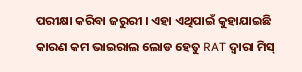ପରୀକ୍ଷା କରିବା ଜରୁରୀ । ଏହା ଏଥିପାଇଁ କୁହାଯାଇଛି କାରଣ କମ ଭାଇରାଲ ଲୋଡ ହେତୁ RAT ଦ୍ୱାରା ମିସ୍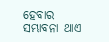ହେବାର ସମ୍ଭାବନା ଥାଏ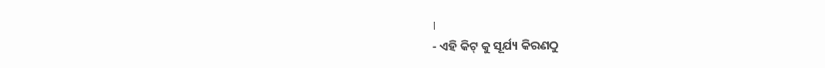।
- ଏହି କିଟ୍ କୁ ସୂର୍ଯ୍ୟ କିରଣଠୁ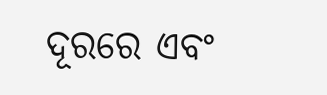ଦୂରରେ ଏବଂ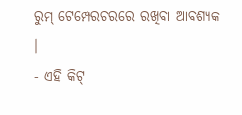ରୁମ୍ ଟେମ୍ପେରଚରରେ ରଖିବା ଆବଶ୍ୟକ ।
- ଏହି କିଟ୍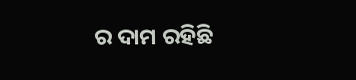ର ଦାମ ରହିଛି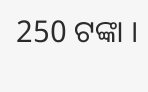250 ଟଙ୍କା ।